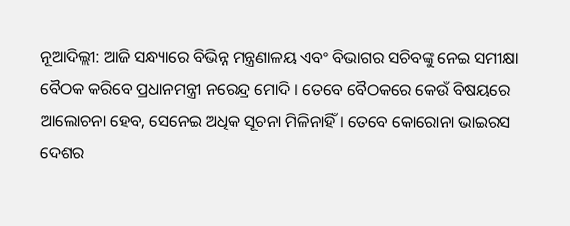ନୂଆଦିଲ୍ଲୀ: ଆଜି ସନ୍ଧ୍ୟାରେ ବିଭିନ୍ନ ମନ୍ତ୍ରଣାଳୟ ଏବଂ ବିଭାଗର ସଚିବଙ୍କୁ ନେଇ ସମୀକ୍ଷା ବୈଠକ କରିବେ ପ୍ରଧାନମନ୍ତ୍ରୀ ନରେନ୍ଦ୍ର ମୋଦି । ତେବେ ବୈଠକରେ କେଉଁ ବିଷୟରେ ଆଲୋଚନା ହେବ, ସେନେଇ ଅଧିକ ସୂଚନା ମିଳିନାହିଁ । ତେବେ କୋରୋନା ଭାଇରସ ଦେଶର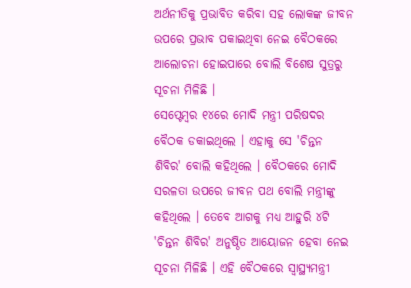ଅର୍ଥନୀତିକୁ ପ୍ରଭାବିତ କରିବା ସହ ଲୋକଙ୍କ ଜୀବନ ଉପରେ ପ୍ରଭାବ ପକାଇଥିବା ନେଇ ବୈଠକରେ ଆଲୋଚନା ହୋଇପାରେ ବୋଲି ବିଶେଷ ସୁତ୍ରରୁ ସୂଚନା ମିଳିଛି ।
ସେପ୍ଟେମ୍ବର ୧୪ରେ ମୋଦି ମନ୍ତ୍ରୀ ପରିଷଦର ବୈଠକ ଡକାଇଥିଲେ । ଏହାକୁ ସେ 'ଚିନ୍ତନ ଶିବିର' ବୋଲି କହିଥିଲେ । ବୈଠକରେ ମୋଦି ସରଳତା ଉପରେ ଜୀବନ ପଥ ବୋଲି ମନ୍ତ୍ରୀଙ୍କୁ କହିଥିଲେ । ତେବେ ଆଗକୁ ମଧ୍ୟ ଆହୁରି ୪ଟି 'ଚିନ୍ତନ ଶିବିର' ଅନୁଷ୍ଠିତ ଆୟୋଜନ ହେବା ନେଇ ସୂଚନା ମିଳିଛି । ଏହି ବୈଠକରେ ସ୍ବାସ୍ଥ୍ୟମନ୍ତ୍ରୀ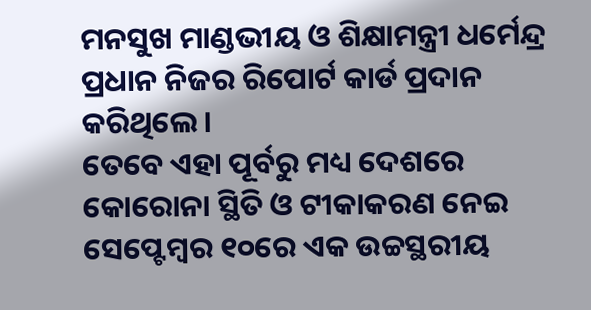ମନସୁଖ ମାଣ୍ଡଭୀୟ ଓ ଶିକ୍ଷାମନ୍ତ୍ରୀ ଧର୍ମେନ୍ଦ୍ର ପ୍ରଧାନ ନିଜର ରିପୋର୍ଟ କାର୍ଡ ପ୍ରଦାନ କରିଥିଲେ ।
ତେବେ ଏହା ପୂର୍ବରୁ ମଧ୍ୟ ଦେଶରେ କୋରୋନା ସ୍ଥିତି ଓ ଟୀକାକରଣ ନେଇ ସେପ୍ଟେମ୍ବର ୧୦ରେ ଏକ ଉଚ୍ଚସ୍ଥରୀୟ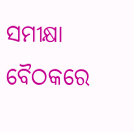ସମୀକ୍ଷା ବୈଠକରେ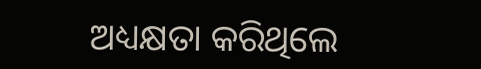ଅଧ୍ୟକ୍ଷତା କରିଥିଲେ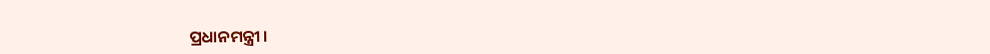ପ୍ରଧାନମନ୍ତ୍ରୀ ।